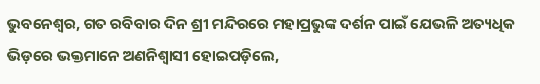ଭୁବନେଶ୍ୱର, ଗତ ରବିବାର ଦିନ ଶ୍ରୀ ମନ୍ଦିରରେ ମହାପ୍ରଭୁଙ୍କ ଦର୍ଶନ ପାଇଁ ଯେଭଳି ଅତ୍ୟଧିକ ଭିଡ଼ରେ ଭକ୍ତମାନେ ଅଣନିଶ୍ୱାସୀ ହୋଇପଡ଼ିଲେ,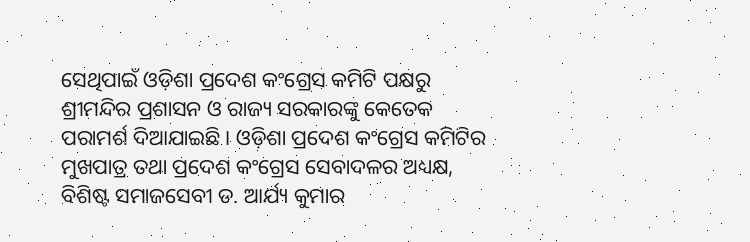ସେଥିପାଇଁ ଓଡ଼ିଶା ପ୍ରଦେଶ କଂଗ୍ରେସ କମିଟି ପକ୍ଷରୁ ଶ୍ରୀମନ୍ଦିର ପ୍ରଶାସନ ଓ ରାଜ୍ୟ ସରକାରଙ୍କୁ କେତେକ ପରାମର୍ଶ ଦିଆଯାଇଛି । ଓଡ଼ିଶା ପ୍ରଦେଶ କଂଗ୍ରେସ କମିଟିର ମୁଖପାତ୍ର ତଥା ପ୍ରଦେଶ କଂଗ୍ରେସ ସେବାଦଳର ଅଧ୍ୟକ୍ଷ, ବିଶିଷ୍ଟ ସମାଜସେବୀ ଡ. ଆର୍ଯ୍ୟ କୁମାର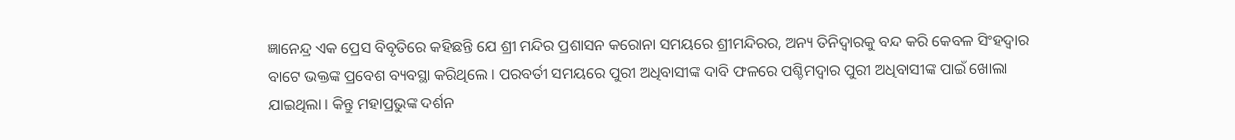ଜ୍ଞାନେନ୍ଦ୍ର ଏକ ପ୍ରେସ ବିବୃତିରେ କହିଛନ୍ତି ଯେ ଶ୍ରୀ ମନ୍ଦିର ପ୍ରଶାସନ କରୋନା ସମୟରେ ଶ୍ରୀମନ୍ଦିରର, ଅନ୍ୟ ତିନିଦ୍ୱାରକୁ ବନ୍ଦ କରି କେବଳ ସିଂହଦ୍ୱାର ବାଟେ ଭକ୍ତଙ୍କ ପ୍ରବେଶ ବ୍ୟବସ୍ଥା କରିଥିଲେ । ପରବର୍ତୀ ସମୟରେ ପୁରୀ ଅଧିବାସୀଙ୍କ ଦାବି ଫଳରେ ପଶ୍ଚିମଦ୍ୱାର ପୁରୀ ଅଧିବାସୀଙ୍କ ପାଇଁ ଖୋଲା ଯାଇଥିଲା । କିନ୍ତୁ ମହାପ୍ରଭୁଙ୍କ ଦର୍ଶନ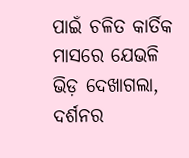ପାଇଁ ଚଳିତ କାର୍ତିକ ମାସରେ ଯେଭଳି ଭିଡ଼ ଦେଖାଗଲା, ଦର୍ଶନର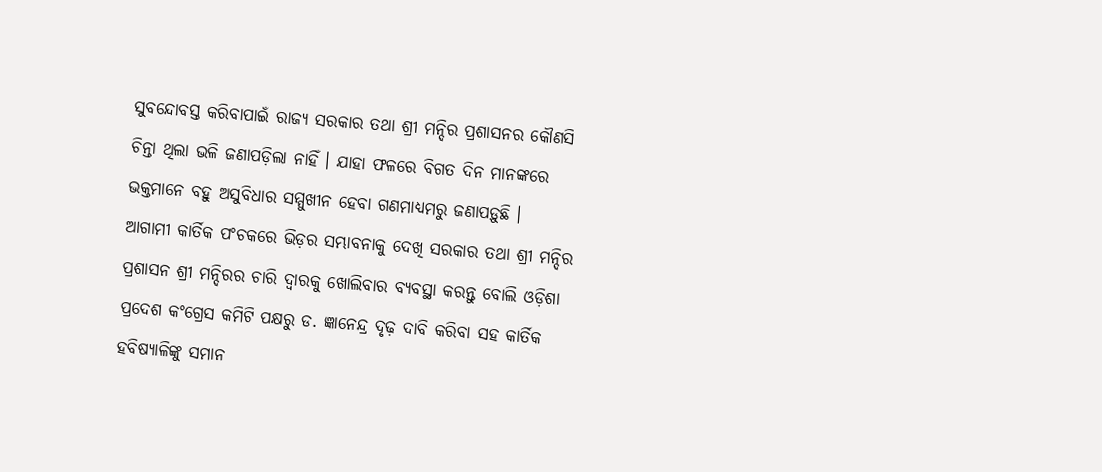ସୁବନ୍ଦୋବସ୍ତ କରିବାପାଇଁ ରାଜ୍ୟ ସରକାର ତଥା ଶ୍ରୀ ମନ୍ଦିର ପ୍ରଶାସନର କୌଣସି ଚିନ୍ତା ଥିଲା ଭଳି ଜଣାପଡ଼ିଲା ନାହିଁ । ଯାହା ଫଳରେ ବିଗତ ଦିନ ମାନଙ୍କରେ ଭକ୍ତମାନେ ବହୁ ଅସୁବିଧାର ସମ୍ମୁଖୀନ ହେବା ଗଣମାଧ୍ୟମରୁ ଜଣାପଡ଼ୁଛି ।
ଆଗାମୀ କାର୍ତିକ ପଂଚକରେ ଭିଡ଼ର ସମ୍ଭାବନାକୁ ଦେଖି ସରକାର ତଥା ଶ୍ରୀ ମନ୍ଦିର ପ୍ରଶାସନ ଶ୍ରୀ ମନ୍ଦିରର ଚାରି ଦ୍ୱାରକୁ ଖୋଲିବାର ବ୍ୟବସ୍ଥା କରନ୍ତୁ ବୋଲି ଓଡ଼ିଶା ପ୍ରଦେଶ କଂଗ୍ରେସ କମିଟି ପକ୍ଷରୁ ଡ. ଜ୍ଞାନେନ୍ଦ୍ର ଦୃଢ଼ ଦାବି କରିବା ସହ କାର୍ତିକ ହବିଷ୍ୟାଳିଙ୍କୁ ସମାନ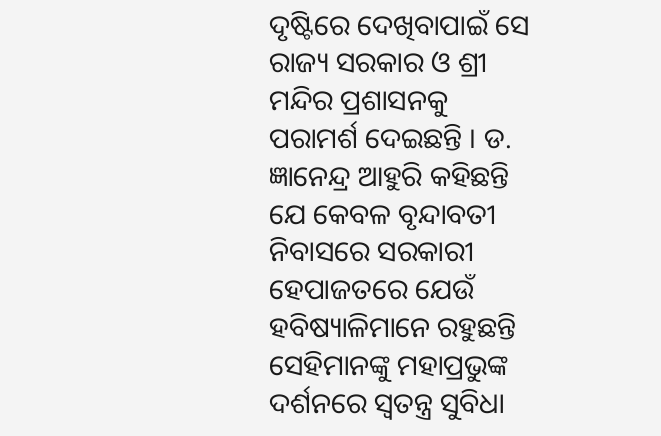ଦୃଷ୍ଟିରେ ଦେଖିବାପାଇଁ ସେ ରାଜ୍ୟ ସରକାର ଓ ଶ୍ରୀ ମନ୍ଦିର ପ୍ରଶାସନକୁ ପରାମର୍ଶ ଦେଇଛନ୍ତି । ଡ. ଜ୍ଞାନେନ୍ଦ୍ର ଆହୁରି କହିଛନ୍ତି ଯେ କେବଳ ବୃନ୍ଦାବତୀ ନିବାସରେ ସରକାରୀ ହେପାଜତରେ ଯେଉଁ ହବିଷ୍ୟାଳିମାନେ ରହୁଛନ୍ତି ସେହିମାନଙ୍କୁ ମହାପ୍ରଭୁଙ୍କ ଦର୍ଶନରେ ସ୍ୱତନ୍ତ୍ର ସୁବିଧା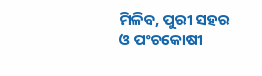ମିଳିବ, ପୁରୀ ସହର ଓ ପଂଚକୋଷୀ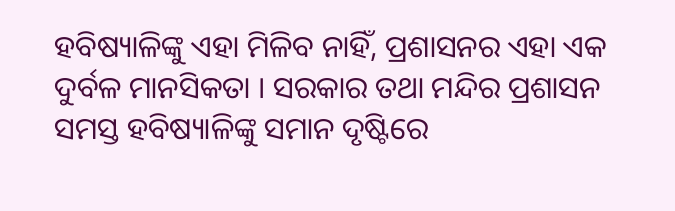ହବିଷ୍ୟାଳିଙ୍କୁ ଏହା ମିଳିବ ନାହିଁ, ପ୍ରଶାସନର ଏହା ଏକ ଦୁର୍ବଳ ମାନସିକତା । ସରକାର ତଥା ମନ୍ଦିର ପ୍ରଶାସନ ସମସ୍ତ ହବିଷ୍ୟାଳିଙ୍କୁ ସମାନ ଦୃଷ୍ଟିରେ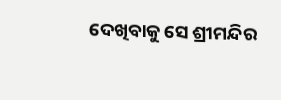ଦେଖିବାକୁ ସେ ଶ୍ରୀମନ୍ଦିର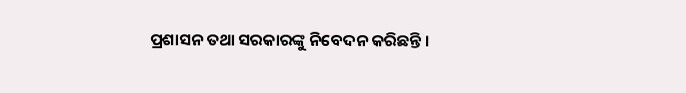ପ୍ରଶାସନ ତଥା ସରକାରଙ୍କୁ ନିବେଦନ କରିଛନ୍ତି ।